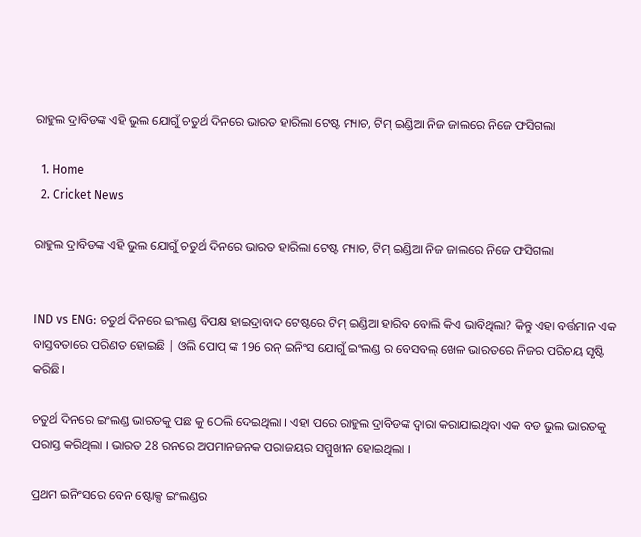ରାହୁଲ ଦ୍ରାବିଡଙ୍କ ଏହି ଭୁଲ ଯୋଗୁଁ ଚତୁର୍ଥ ଦିନରେ ଭାରତ ହାରିଲା ଟେଷ୍ଟ ମ୍ୟାଚ, ଟିମ୍ ଇଣ୍ଡିଆ ନିଜ ଜାଲରେ ନିଜେ ଫସିଗଲା

  1. Home
  2. Cricket News

ରାହୁଲ ଦ୍ରାବିଡଙ୍କ ଏହି ଭୁଲ ଯୋଗୁଁ ଚତୁର୍ଥ ଦିନରେ ଭାରତ ହାରିଲା ଟେଷ୍ଟ ମ୍ୟାଚ, ଟିମ୍ ଇଣ୍ଡିଆ ନିଜ ଜାଲରେ ନିଜେ ଫସିଗଲା


IND vs ENG: ଚତୁର୍ଥ ଦିନରେ ଇଂଲଣ୍ଡ ବିପକ୍ଷ ହାଇଦ୍ରାବାଦ ଟେଷ୍ଟରେ ଟିମ୍ ଇଣ୍ଡିଆ ହାରିବ ବୋଲି କିଏ ଭାବିଥିଲା? କିନ୍ତୁ ଏହା ବର୍ତ୍ତମାନ ଏକ ବାସ୍ତବତାରେ ପରିଣତ ହୋଇଛି | ଓଲି ପୋପ୍ ଙ୍କ 196 ରନ୍ ଇନିଂସ ଯୋଗୁଁ ଇଂଲଣ୍ଡ ର ବେସବଲ୍ ଖେଳ ଭାରତରେ ନିଜର ପରିଚୟ ସୃଷ୍ଟି କରିଛି।

ଚତୁର୍ଥ ଦିନରେ ଇଂଲଣ୍ଡ ଭାରତକୁ ପଛ କୁ ଠେଲି ଦେଇଥିଲା । ଏହା ପରେ ରାହୁଲ ଦ୍ରାବିଡଙ୍କ ଦ୍ୱାରା କରାଯାଇଥିବା ଏକ ବଡ ଭୁଲ ଭାରତକୁ ପରାସ୍ତ କରିଥିଲା । ଭାରତ 28 ରନରେ ଅପମାନଜନକ ପରାଜୟର ସମ୍ମୁଖୀନ ହୋଇଥିଲା ।

ପ୍ରଥମ ଇନିଂସରେ ବେନ ଷ୍ଟୋକ୍ସ ଇଂଲଣ୍ଡର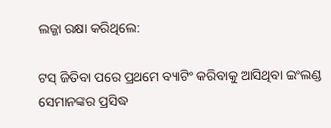ଲଜ୍ଜା ରକ୍ଷା କରିଥିଲେ:

ଟସ୍ ଜିତିବା ପରେ ପ୍ରଥମେ ବ୍ୟାଟିଂ କରିବାକୁ ଆସିଥିବା ଇଂଲଣ୍ଡ ସେମାନଙ୍କର ପ୍ରସିଦ୍ଧ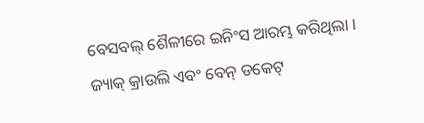ବେସବଲ୍ ଶୈଳୀରେ ଇନିଂସ ଆରମ୍ଭ କରିଥିଲା । ଜ୍ୟାକ୍ କ୍ରାଉଲି ଏବଂ ବେନ୍ ଡକେଟ୍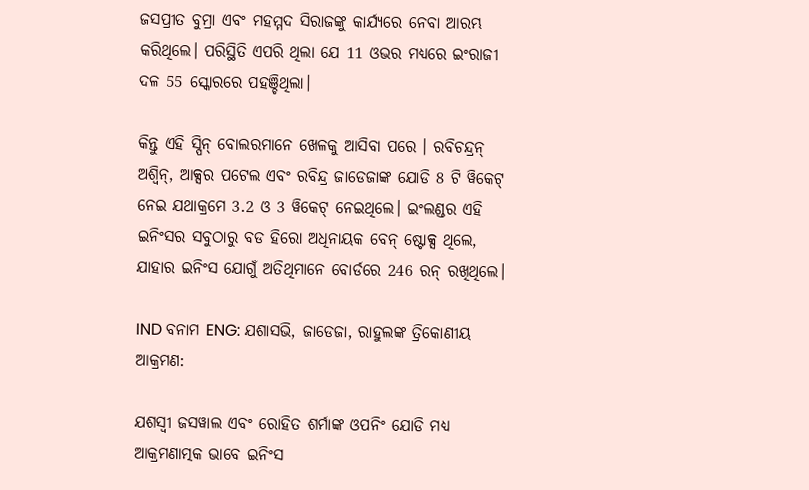ଜସପ୍ରୀତ ବୁମ୍ରା ଏବଂ ମହମ୍ମଦ ସିରାଜଙ୍କୁ କାର୍ଯ୍ୟରେ ନେବା ଆରମ୍ଭ କରିଥିଲେ। ପରିସ୍ଥିତି ଏପରି ଥିଲା ଯେ 11 ଓଭର ମଧ୍ୟରେ ଇଂରାଜୀ ଦଳ 55 ସ୍କୋରରେ ପହଞ୍ଚିଥିଲା।

କିନ୍ତୁ ଏହି ସ୍ପିନ୍ ବୋଲରମାନେ ଖେଳକୁ ଆସିବା ପରେ । ରବିଚନ୍ଦ୍ରନ୍ ଅଶ୍ୱିନ୍, ଆକ୍ସର ପଟେଲ ଏବଂ ରବିନ୍ଦ୍ର ଜାଡେଜାଙ୍କ ଯୋଡି 8 ଟି ୱିକେଟ୍ ନେଇ ଯଥାକ୍ରମେ 3.2 ଓ 3 ୱିକେଟ୍ ନେଇଥିଲେ। ଇଂଲଣ୍ଡର ଏହି ଇନିଂସର ସବୁଠାରୁ ବଡ ହିରୋ ଅଧିନାୟକ ବେନ୍ ଷ୍ଟୋକ୍ସ ଥିଲେ, ଯାହାର ଇନିଂସ ଯୋଗୁଁ ଅତିଥିମାନେ ବୋର୍ଡରେ 246 ରନ୍ ରଖିଥିଲେ।

IND ବନାମ ENG: ଯଶାସଭି, ଜାଡେଜା, ରାହୁଲଙ୍କ ତ୍ରିକୋଣୀୟ ଆକ୍ରମଣ:

ଯଶସ୍ୱୀ ଜସୱାଲ ଏବଂ ରୋହିତ ଶର୍ମାଙ୍କ ଓପନିଂ ଯୋଡି ମଧ୍ୟ ଆକ୍ରମଣାତ୍ମକ ଭାବେ ଇନିଂସ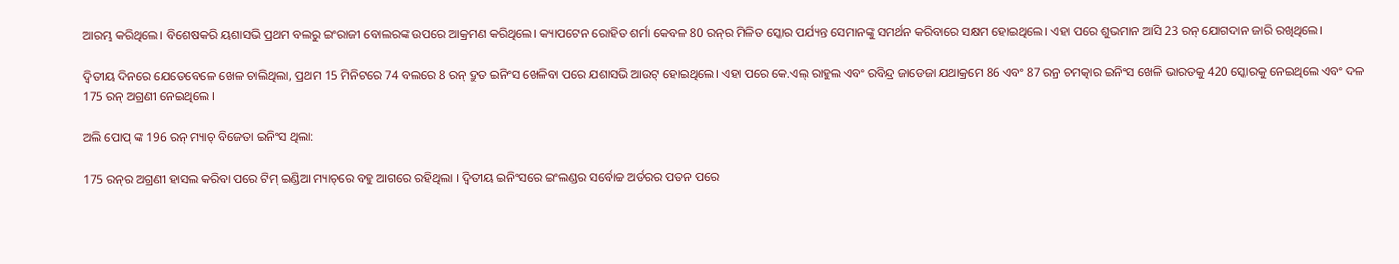ଆରମ୍ଭ କରିଥିଲେ। ବିଶେଷକରି ୟଶାସଭି ପ୍ରଥମ ବଲରୁ ଇଂରାଜୀ ବୋଲରଙ୍କ ଉପରେ ଆକ୍ରମଣ କରିଥିଲେ। କ୍ୟାପଟେନ ରୋହିତ ଶର୍ମା କେବଳ 80 ରନ୍‌ର ମିଳିତ ସ୍କୋର ପର୍ଯ୍ୟନ୍ତ ସେମାନଙ୍କୁ ସମର୍ଥନ କରିବାରେ ସକ୍ଷମ ହୋଇଥିଲେ। ଏହା ପରେ ଶୁଭମାନ ଆସି 23 ରନ୍ ଯୋଗଦାନ ଜାରି ରଖିଥିଲେ।

ଦ୍ୱିତୀୟ ଦିନରେ ଯେତେବେଳେ ଖେଳ ଚାଲିଥିଲା, ପ୍ରଥମ 15 ମିନିଟରେ 74 ବଲରେ 8 ରନ୍ ଦ୍ରୁତ ଇନିଂସ ଖେଳିବା ପରେ ଯଶାସଭି ଆଉଟ୍ ହୋଇଥିଲେ। ଏହା ପରେ କେ.ଏଲ୍ ରାହୁଲ ଏବଂ ରବିନ୍ଦ୍ର ଜାଡେଜା ଯଥାକ୍ରମେ 86 ଏବଂ 87 ରନ୍ର ଚମତ୍କାର ଇନିଂସ ଖେଳି ଭାରତକୁ 420 ସ୍କୋରକୁ ନେଇଥିଲେ ଏବଂ ଦଳ 175 ରନ୍ ଅଗ୍ରଣୀ ନେଇଥିଲେ ।

ଅଲି ପୋପ୍ ଙ୍କ 196 ରନ୍ ମ୍ୟାଚ୍ ବିଜେତା ଇନିଂସ ଥିଲା:

175 ରନ୍‌ର ଅଗ୍ରଣୀ ହାସଲ କରିବା ପରେ ଟିମ୍ ଇଣ୍ଡିଆ ମ୍ୟାଚ୍‌ରେ ବହୁ ଆଗରେ ରହିଥିଲା । ଦ୍ୱିତୀୟ ଇନିଂସରେ ଇଂଲଣ୍ଡର ସର୍ବୋଚ୍ଚ ଅର୍ଡରର ପତନ ପରେ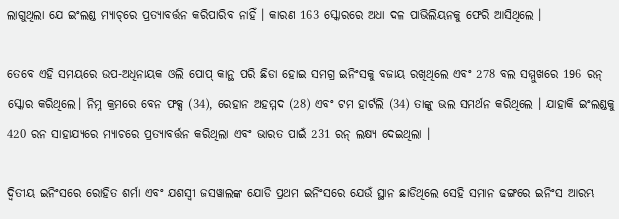ଲାଗୁଥିଲା ଯେ ଇଂଲଣ୍ଡ ମ୍ୟାଚ୍‌ରେ ପ୍ରତ୍ୟାବର୍ତ୍ତନ କରିପାରିବ ନାହିଁ । କାରଣ 163 ସ୍କୋରରେ ଅଧା ଦଳ ପାଭିଲିୟନକୁ ଫେରି ଆସିଥିଲେ ।

ତେବେ ଏହି ସମୟରେ ଉପ-ଅଧିନାୟକ ଓଲି ପୋପ୍ କାନ୍ଥ ପରି ଛିଡା ହୋଇ ସମଗ୍ର ଇନିଂସକୁ ବଜାୟ ରଖିଥିଲେ ଏବଂ 278 ବଲ ସମ୍ମୁଖରେ 196 ରନ୍ ସ୍କୋର କରିଥିଲେ। ନିମ୍ନ କ୍ରମରେ ବେନ ଫକ୍ସ (34), ରେହାନ ଅହମ୍ମଦ (28) ଏବଂ ଟମ ହାର୍ଟଲି (34) ତାଙ୍କୁ ଭଲ ସମର୍ଥନ କରିଥିଲେ । ଯାହାକି ଇଂଲଣ୍ଡକୁ 420 ରନ ସାହାଯ୍ୟରେ ମ୍ୟାଚରେ ପ୍ରତ୍ୟାବର୍ତ୍ତନ କରିଥିଲା ଏବଂ ଭାରତ ପାଇଁ 231 ରନ୍ ଲକ୍ଷ୍ୟ ଦେଇଥିଲା ।

ଦ୍ୱିତୀୟ ଇନିଂସରେ ରୋହିତ ଶର୍ମା ଏବଂ ଯଶସ୍ୱୀ ଜସୱାଲଙ୍କ ଯୋଡି ପ୍ରଥମ ଇନିଂସରେ ଯେଉଁ ସ୍ଥାନ ଛାଡିଥିଲେ ସେହି ସମାନ ଢଙ୍ଗରେ ଇନିଂସ ଆରମ୍ଭ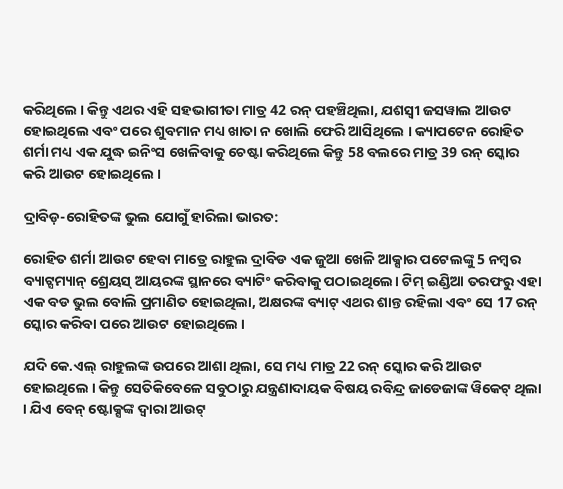କରିଥିଲେ । କିନ୍ତୁ ଏଥର ଏହି ସହଭାଗୀତା ମାତ୍ର 42 ରନ୍ ପହଞ୍ଚିଥିଲା, ଯଶସ୍ୱୀ ଜସୱାଲ ଆଉଟ ହୋଇଥିଲେ ଏବଂ ପରେ ଶୁବମାନ ମଧ୍ୟ ଖାତା ନ ଖୋଲି ଫେରି ଆସିଥିଲେ । କ୍ୟାପଟେନ ରୋହିତ ଶର୍ମା ମଧ୍ୟ ଏକ ଯୁଦ୍ଧ ଇନିଂସ ଖେଳିବାକୁ ଚେଷ୍ଟା କରିଥିଲେ କିନ୍ତୁ 58 ବଲରେ ମାତ୍ର 39 ରନ୍ ସ୍କୋର କରି ଆଉଟ ହୋଇଥିଲେ ।

ଦ୍ରାବିଡ଼-ରୋହିତଙ୍କ ଭୁଲ ଯୋଗୁଁ ହାରିଲା ଭାରତ:

ରୋହିତ ଶର୍ମା ଆଉଟ ହେବା ମାତ୍ରେ ରାହୁଲ ଦ୍ରାବିଡ ଏକ ଜୁଆ ଖେଳି ଆକ୍ସାର ପଟେଲଙ୍କୁ 5 ନମ୍ବର ବ୍ୟାଟ୍ସମ୍ୟାନ୍ ଶ୍ରେୟସ୍ ଆୟରଙ୍କ ସ୍ଥାନରେ ବ୍ୟାଟିଂ କରିବାକୁ ପଠାଇଥିଲେ। ଟିମ୍ ଇଣ୍ଡିଆ ତରଫରୁ ଏହା ଏକ ବଡ ଭୁଲ ବୋଲି ପ୍ରମାଣିତ ହୋଇଥିଲା, ଅକ୍ଷରଙ୍କ ବ୍ୟାଟ୍ ଏଥର ଶାନ୍ତ ରହିଲା ଏବଂ ସେ 17 ରନ୍ ସ୍କୋର କରିବା ପରେ ଆଉଟ ହୋଇଥିଲେ ।

ଯଦି କେ.ଏଲ୍ ରାହୁଲଙ୍କ ଉପରେ ଆଶା ଥିଲା, ସେ ମଧ୍ୟ ମାତ୍ର 22 ରନ୍ ସ୍କୋର କରି ଆଉଟ ହୋଇଥିଲେ । କିନ୍ତୁ ସେତିକିବେଳେ ସବୁଠାରୁ ଯନ୍ତ୍ରଣାଦାୟକ ବିଷୟ ରବିନ୍ଦ୍ର ଜାଡେଜାଙ୍କ ୱିକେଟ୍ ଥିଲା । ଯିଏ ବେନ୍ ଷ୍ଟୋକ୍ସଙ୍କ ଦ୍ୱାରା ଆଉଟ୍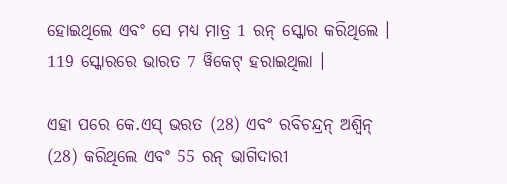ହୋଇଥିଲେ ଏବଂ ସେ ମଧ୍ୟ ମାତ୍ର 1 ରନ୍ ସ୍କୋର କରିଥିଲେ । 119 ସ୍କୋରରେ ଭାରତ 7 ୱିକେଟ୍ ହରାଇଥିଲା ।

ଏହା ପରେ କେ.ଏସ୍ ଭରତ (28) ଏବଂ ରବିଚନ୍ଦ୍ରନ୍ ଅଶ୍ୱିନ୍ (28) କରିଥିଲେ ଏବଂ 55 ରନ୍ ଭାଗିଦାରୀ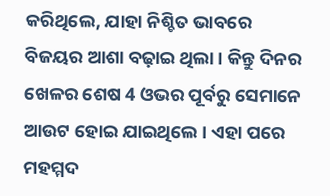କରିଥିଲେ, ଯାହା ନିଶ୍ଚିତ ଭାବରେ ବିଜୟର ଆଶା ବଢ଼ାଇ ଥିଲା । କିନ୍ତୁ ଦିନର ଖେଳର ଶେଷ 4 ଓଭର ପୂର୍ବରୁ ସେମାନେ ଆଉଟ ହୋଇ ଯାଇଥିଲେ । ଏହା ପରେ ମହମ୍ମଦ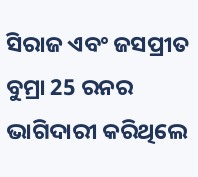ସିରାଜ ଏବଂ ଜସପ୍ରୀତ ବୁମ୍ରା 25 ରନର ଭାଗିଦାରୀ କରିଥିଲେ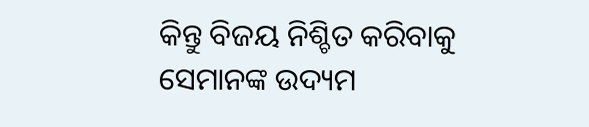କିନ୍ତୁ ବିଜୟ ନିଶ୍ଚିତ କରିବାକୁ ସେମାନଙ୍କ ଉଦ୍ୟମ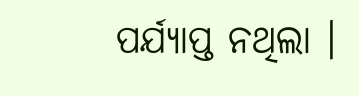ପର୍ଯ୍ୟାପ୍ତ ନଥିଲା ।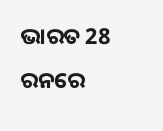ଭାରତ 28 ରନରେ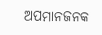ଅପମାନଜନକ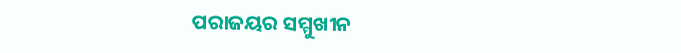ପରାଜୟର ସମ୍ମୁଖୀନ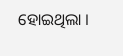ହୋଇଥିଲା ।